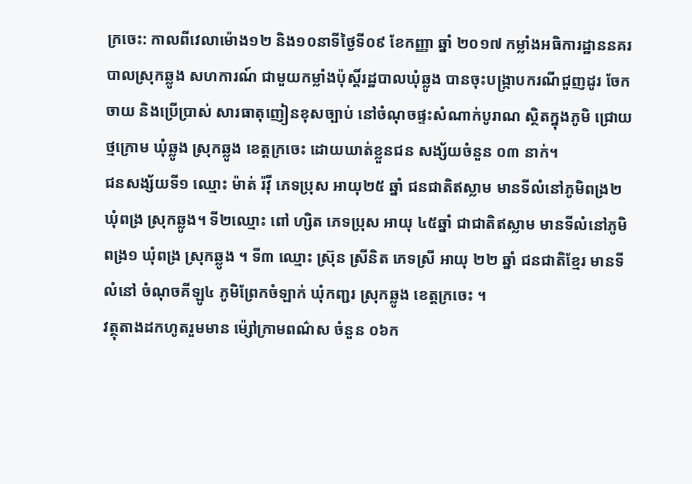ក្រចេះ: កាលពីវេលាម៉ោង១២ និង១០នាទីថ្ងៃទី០៩ ខែកញ្ញា ឆ្នាំ ២០១៧ កម្លាំងអធិការដ្ឋាននគរបាលស្រុកឆ្លូង សហការណ៍ ជាមួយកម្លាំងប៉ុស្តិ៍រដ្ឋបាលឃុំឆ្លូង បានចុះបង្ក្រាបករណីជួញដូរ ចែកចាយ និងប្រើប្រាស់ សារធាតុញៀនខុសច្បាប់ នៅចំណុចផ្ទះសំណាក់បូរាណ ស្ថិតក្នុងភូមិ ជ្រោយថ្មក្រោម ឃុំឆ្លូង ស្រុកឆ្លូង ខេត្តក្រចេះ ដោយឃាត់ខ្លួនជន សង្ស័យចំនួន ០៣ នាក់។
ជនសង្ស័យទី១ ឈ្មោះ ម៉ាត់ រ៉វ៉ី ភេទប្រុស អាយុ២៥ ឆ្នាំ ជនជាតិឥស្លាម មានទីលំនៅភូមិពង្រ២ ឃុំពង្រ ស្រុកឆ្លូង។ ទី២ឈ្មោះ ពៅ ហ្សិត ភេទប្រុស អាយុ ៤៥ឆ្នាំ ជាជាតិឥស្លាម មានទីលំនៅភូមិពង្រ១ ឃុំពង្រ ស្រុកឆ្លូង ។ ទី៣ ឈ្មោះ ស្រ៊ុន ស្រីនិត ភេទស្រី អាយុ ២២ ឆ្នាំ ជនជាតិខ្មែរ មានទីលំនៅ ចំណុចគីឡូ៤ ភូមិព្រែកចំឡាក់ ឃុំកញ្ជរ ស្រុកឆ្លូង ខេត្ដក្រចេះ ។
វត្ថុតាងដកហូតរួមមាន ម៉្សៅក្រាមពណ៌ស ចំនួន ០៦ក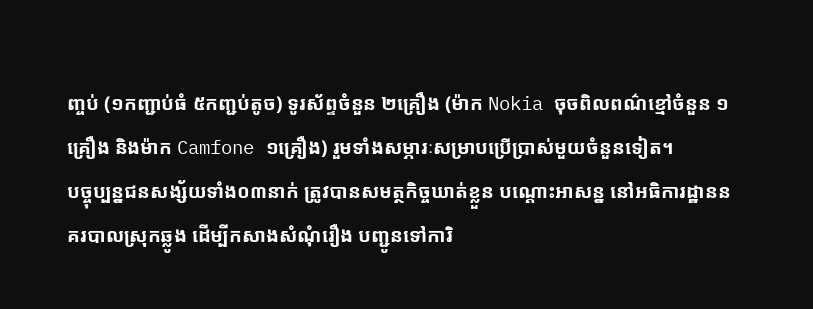ញ្ចប់ (១កញ្ជាប់ធំ ៥កញ្ជប់តូច) ទូរស័ព្ទចំនួន ២គ្រឿង (ម៉ាក Nokia ចុចពិលពណ៌ខ្មៅចំនួន ១គ្រឿង និងម៉ាក Camfone ១គ្រឿង) រួមទាំងសម្ភារៈសម្រាបប្រើប្រាស់មួយចំនួនទៀត។
បច្ចុប្បន្នជនសង្ស័យទាំង០៣នាក់ ត្រូវបានសមត្ថកិច្ចឃាត់ខ្លួន បណ្តោះអាសន្ន នៅអធិការដ្ឋាននគរបាលស្រុកឆ្លូង ដើម្បីកសាងសំណុំរឿង បញ្ជូនទៅការិ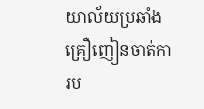យាល័យប្រឆាំងគ្រឿញៀនចាត់ការប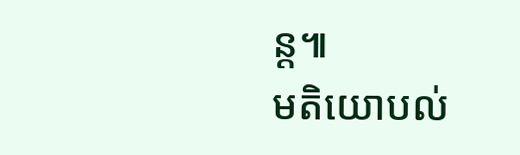ន្ត៕
មតិយោបល់